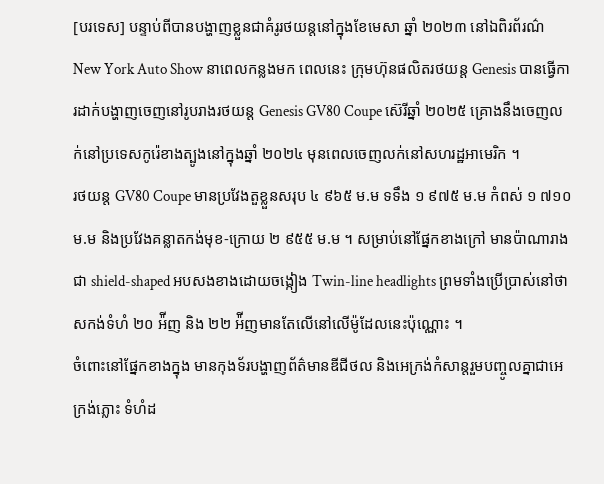[បរទេស] បន្ទាប់ពីបានបង្ហាញខ្លួនជាគំរូរថយន្តនៅក្នុងខែមេសា ឆ្នាំ ២០២៣ នៅឯពិរព័រណ៌ New York Auto Show នាពេលកន្លងមក ពេលនេះ ក្រុមហ៊ុនផលិតរថយន្ត Genesis បានធ្វើការដាក់បង្ហាញចេញនៅរូបរាងរថយន្ត Genesis GV80 Coupe ស៊េរីឆ្នាំ ២០២៥ គ្រោងនឹងចេញលក់នៅប្រទេសកូរ៉េខាងត្បូងនៅក្នុងឆ្នាំ ២០២៤ មុនពេលចេញលក់នៅសហរដ្ឋអាមេរិក ។
រថយន្ត GV80 Coupe មានប្រវែងតួខ្លួនសរុប ៤ ៩៦៥ ម.ម ទទឹង ១ ៩៧៥ ម.ម កំពស់ ១ ៧១០ ម.ម និងប្រវែងគន្លាតកង់មុខ-ក្រោយ ២ ៩៥៥ ម.ម ។ សម្រាប់នៅផ្នែកខាងក្រៅ មានប៉ាណារាងជា shield-shaped អបសងខាងដោយចង្កៀង Twin-line headlights ព្រមទាំងប្រើប្រាស់នៅថាសកង់ទំហំ ២០ អ៉ីញ និង ២២ អ៉ីញមានតែលើនៅលើម៉ូដែលនេះប៉ុណ្ណោះ ។
ចំពោះនៅផ្នែកខាងក្នុង មានកុងទ័របង្ហាញព័ត៌មានឌីជីថល និងអេក្រង់កំសាន្តរួមបញ្ចូលគ្នាជាអេក្រង់ភ្លោះ ទំហំដ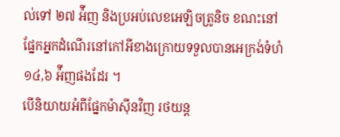ល់ទៅ ២៧ អ៉ីញ និងប្រអប់លេខអេឡិចត្រូនិច ខណះនៅផ្នែកអ្នកដំណើរនៅកៅអីខាងក្រោយទទួលបានអេក្រង់ទំហំ ១៤,៦ អ៉ីញផងដែរ ។
បើនិយាយអំពីផ្នែកម៉ាស៊ីនវិញ រថយន្ត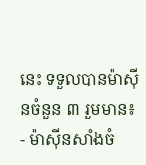នេះ ទទួលបានម៉ាស៊ីនចំនួន ៣ រួមមាន៖
- ម៉ាស៊ីនសាំងចំ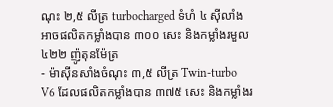ណុះ ២,៥ លីត្រ turbocharged ទំហំ ៤ ស៊ីលាំង អាចផលិតកម្លាំងបាន ៣០០ សេះ និងកម្លាំងរមួល ៤២២ ញ៉ូតុនម៉ែត្រ
- ម៉ាស៊ីនសាំងចំណុះ ៣,៥ លីត្រ Twin-turbo V6 ដែលផលិតកម្លាំងបាន ៣៧៥ សេះ និងកម្លាំងរ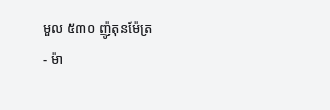មួល ៥៣០ ញ៉ូតុនម៉ែត្រ
- ម៉ា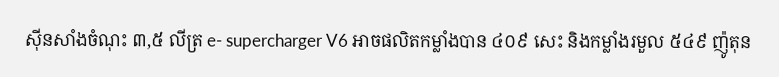ស៊ីនសាំងចំណុះ ៣,៥ លីត្រ e- supercharger V6 អាចផលិតកម្លាំងបាន ៤០៩ សេះ និងកម្លាំងរមួល ៥៤៩ ញ៉ូតុន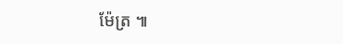ម៉ែត្រ ៕